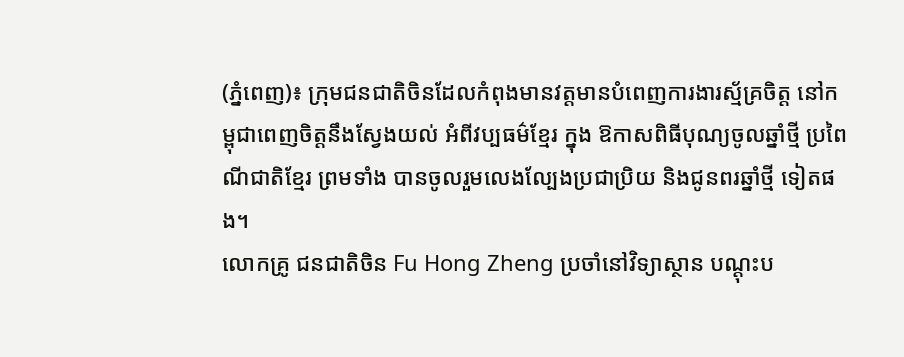(ភ្នំពេញ)៖ ក្រុមជនជាតិចិនដែលកំពុងមានវត្តមានបំពេញការងារស្ម័គ្រចិត្ត នៅកម្ពុជាពេញចិត្តនឹងស្វែងយល់ អំពីវប្បធម៌ខ្មែរ ក្នុង ឱកាសពិធីបុណ្យចូលឆ្នាំថ្មី ប្រពៃណីជាតិខ្មែរ ព្រមទាំង បានចូលរួមលេងល្បែងប្រជាប្រិយ និងជូនពរឆ្នាំថ្មី ទៀតផង។
លោកគ្រូ ជនជាតិចិន Fu Hong Zheng ប្រចាំនៅវិទ្យាស្ថាន បណ្តុះប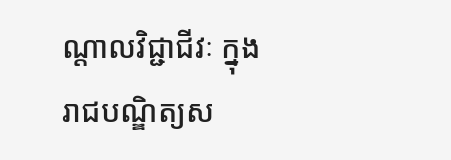ណ្តាលវិជ្ជាជីវៈ ក្នុងរាជបណ្ឌិត្យស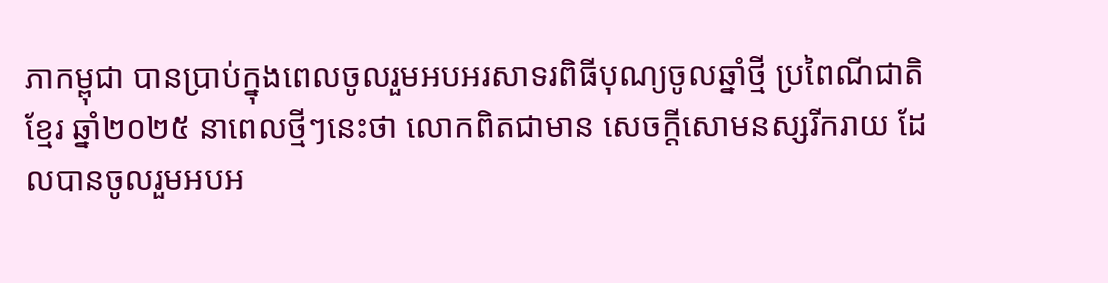ភាកម្ពុជា បានប្រាប់ក្នុងពេលចូលរួមអបអរសាទរពិធីបុណ្យចូលឆ្នាំថ្មី ប្រពៃណីជាតិខ្មែរ ឆ្នាំ២០២៥ នាពេលថ្មីៗនេះថា លោកពិតជាមាន សេចក្តីសោមនស្សរីករាយ ដែលបានចូលរួមអបអ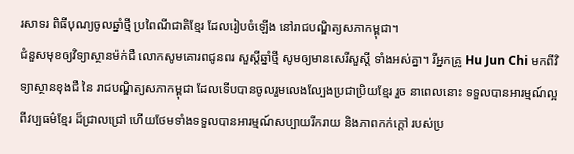រសាទរ ពិធីបុណ្យចូលឆ្នាំថ្មី ប្រពៃណីជាតិខ្មែរ ដែលរៀបចំឡើង នៅរាជបណ្ឌិត្យសភាកម្ពុជា។
ជំនួសមុខឲ្យវិទ្យាស្ថានម៉ក់ជឺ លោកសូមគោរពជូនពរ សួស្តីឆ្នាំថ្មី សូមឲ្យមានសេរីសួស្តី ទាំងអស់គ្នា។ រីអ្នកគ្រូ Hu Jun Chi មកពីវិទ្យាស្ថានខុងជឺ នៃ រាជបណ្ឌិត្យសភាកម្ពុជា ដែលទើបបានចូលរួមលេងល្បែងប្រជាប្រិយខ្មែរ រួច នាពេលនោះ ទទួលបានអារម្មណ៍ល្អ ពីវប្បធម៌ខ្មែរ ដ៏ជ្រាលជ្រៅ ហើយថែមទាំងទទួលបានអារម្មណ៍សប្បាយរីករាយ និងភាពកក់ក្តៅ របស់ប្រ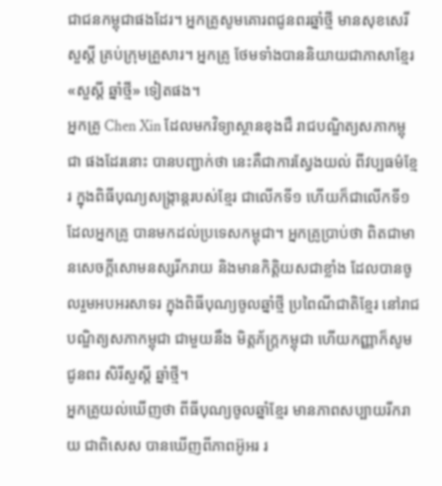ជាជនកម្ពុជាផងដែរ។ អ្នកគ្រូសូមគោរពជូនពរឆ្នាំថ្មី មានសុខសេរីសួស្តី គ្រប់ក្រុមគ្រួសារ។ អ្នកគ្រូ ថែមទាំងបាននិយាយជាភាសាខ្មែរ «សួស្តី ឆ្នាំថ្មី» ទៀតផង។
អ្នកគ្រូ Chen Xin ដែលមកវិទ្យាស្ថានខុងជឺ រាជបណ្ឌិត្យសភាកម្ពុជា ផងដែរនោះ បានបញ្ជាក់ថា នេះគឺជាការស្វែងយល់ ពីវប្បធម៌ខ្មែរ ក្នុងពិធីបុណ្យសង្ក្រាន្តរបស់ខ្មែរ ជាលើកទី១ ហើយក៏ជាលើកទី១ ដែលអ្នកគ្រូ បានមកដល់ប្រទេសកម្ពុជា។ អ្នកគ្រូប្រាប់ថា ពិតជាមានសេចក្តីសោមនស្សរីករាយ និងមានកិត្តិយសជាខ្លាំង ដែលបានចូលរួមអបអរសាទរ ក្នុងពិធីបុណ្យចូលឆ្នាំថ្មី ប្រពៃណីជាតិខ្មែរ នៅរាជបណ្ឌិត្យសភាកម្ពុជា ជាមួយនឹង មិត្តភ័ក្ត្រកម្ពុជា ហើយកញ្ញាក៏សូមជូនពរ សិរីសួស្តី ឆ្នាំថ្មី។
អ្នកគ្រូយល់ឃើញថា ពីធីបុណ្យចូលឆ្នាំខ្មែរ មានភាពសប្បាយរីករាយ ជាពិសេស បានឃើញពីភាពអ៊ូអរ រ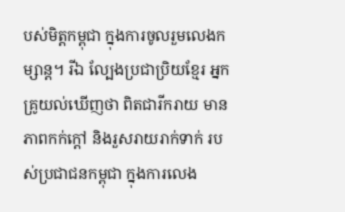បស់មិត្តកម្ពុជា ក្នុងការចូលរួមលេងកម្សាន្ត។ រីឯ ល្បែងប្រជាប្រិយខ្មែរ អ្នកគ្រូយល់ឃើញថា ពិតជារីករាយ មានភាពកក់ក្តៅ និងរួសរាយរាក់ទាក់ របស់ប្រជាជនកម្ពុជា ក្នុងការលេង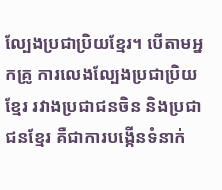ល្បែងប្រជាប្រិយខ្មែរ។ បើតាមអ្នកគ្រូ ការលេងល្បែងប្រជាប្រិយខ្មែរ រវាងប្រជាជនចិន និងប្រជាជនខ្មែរ គឺជាការបង្កើនទំនាក់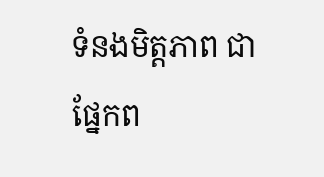ទំនងមិត្តភាព ជាផ្នែកព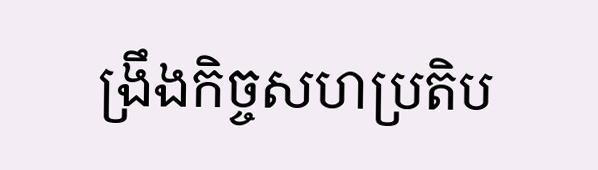ង្រឹងកិច្ចសហប្រតិប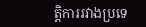ត្តិការរវាងប្រទេ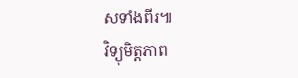សទាំងពីរ៕
វិទ្យុមិត្តភាព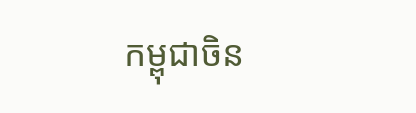កម្ពុជាចិន